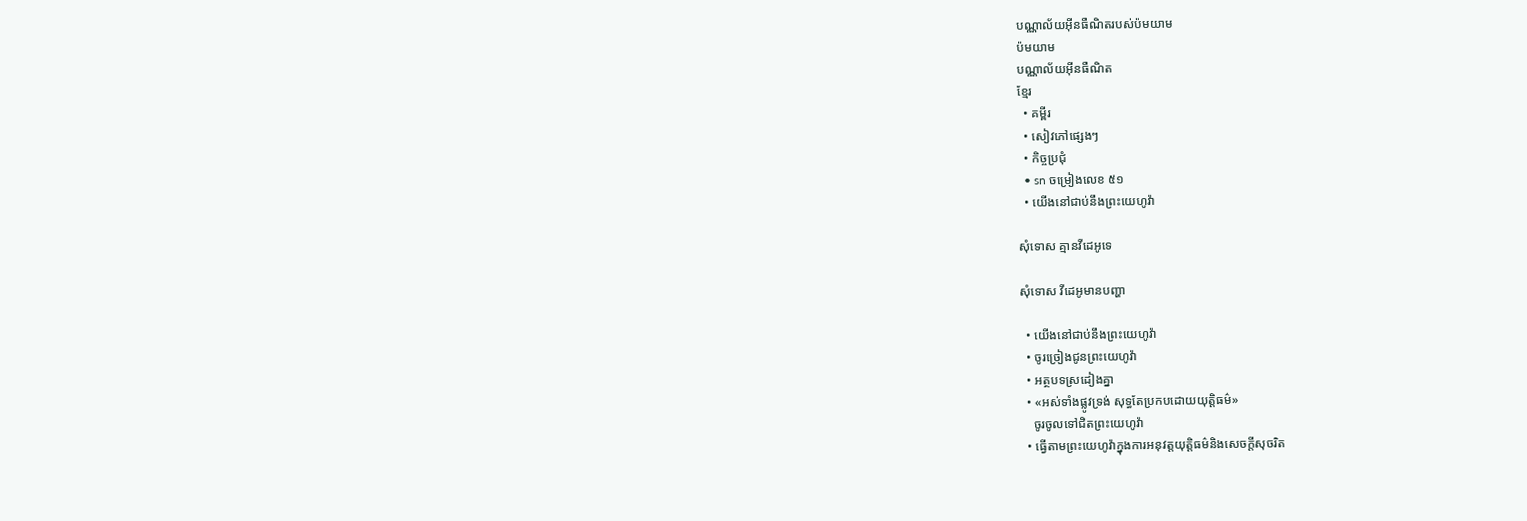បណ្ណាល័យអ៊ីនធឺណិតរបស់ប៉មយាម
ប៉មយាម
បណ្ណាល័យអ៊ីនធឺណិត
ខ្មែរ
  • គម្ពីរ
  • សៀវភៅផ្សេងៗ
  • កិច្ចប្រជុំ
  • sn ចម្រៀងលេខ ៥១
  • យើងនៅជាប់នឹងព្រះយេហូវ៉ា

សុំទោស គ្មានវីដេអូទេ

សុំទោស វីដេអូមានបញ្ហា

  • យើងនៅជាប់នឹងព្រះយេហូវ៉ា
  • ចូរច្រៀងជូនព្រះយេហូវ៉ា
  • អត្ថបទស្រដៀងគ្នា
  • «អស់ទាំងផ្លូវទ្រង់ សុទ្ធតែប្រកបដោយយុត្ដិធម៌»
    ចូរចូលទៅជិតព្រះយេហូវ៉ា
  • ធ្វើតាមព្រះយេហូវ៉ាក្នុងការអនុវត្តយុត្ដិធម៌និងសេចក្ដីសុចរិត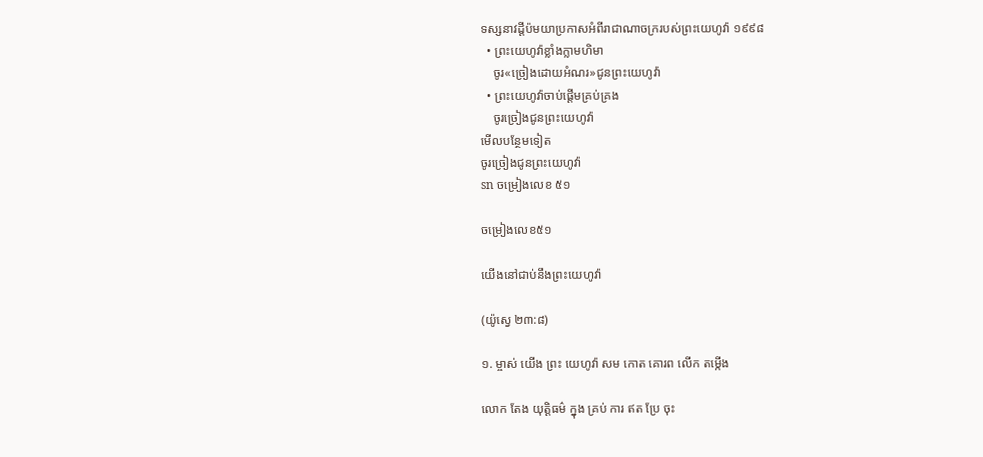ទស្សនាវដ្ដីប៉មយាប្រកាសអំពីរាជាណាចក្ររបស់ព្រះយេហូវ៉ា ១៩៩៨
  • ព្រះយេហូវ៉ាខ្លាំងក្លាមហិមា
    ចូរ«ច្រៀងដោយអំណរ»ជូនព្រះយេហូវ៉ា
  • ព្រះយេហូវ៉ាចាប់ផ្ដើមគ្រប់គ្រង
    ចូរច្រៀងជូនព្រះយេហូវ៉ា
មើលបន្ថែមទៀត
ចូរច្រៀងជូនព្រះយេហូវ៉ា
sn ចម្រៀងលេខ ៥១

ចម្រៀងលេខ៥១

យើងនៅជាប់នឹងព្រះយេហូវ៉ា

(យ៉ូស្វេ ២៣:៨)

១. ម្ចាស់ យើង ព្រះ យេហូវ៉ា សម កោត គោរព លើក តម្កើង

លោក តែង យុត្ដិធម៌ ក្នុង គ្រប់ ការ ឥត ប្រែ ចុះ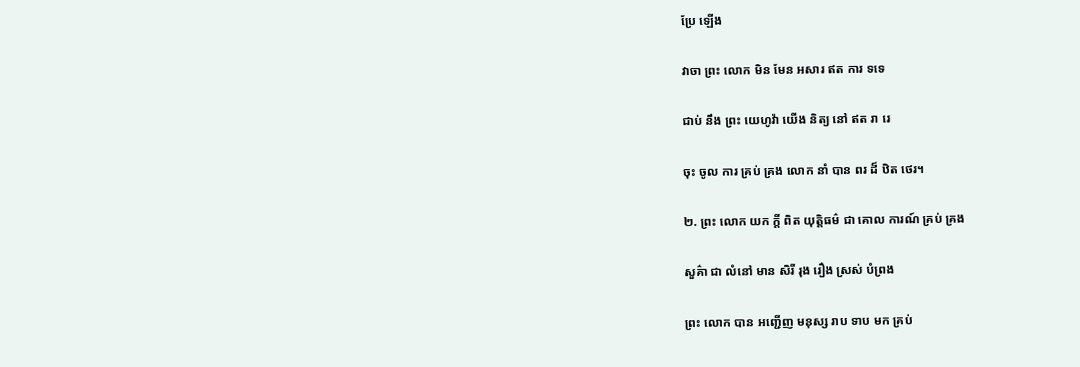ប្រែ ឡើង

វាចា ព្រះ លោក មិន មែន អសារ ឥត ការ ទទេ

ជាប់ នឹង ព្រះ យេហូវ៉ា យើង និត្យ នៅ ឥត រា រេ

ចុះ ចូល ការ គ្រប់ គ្រង លោក នាំ បាន ពរ ដ៏ ឋិត ថេរ។

២. ព្រះ លោក យក ក្ដី ពិត យុត្ដិធម៌ ជា គោល ការណ៍ គ្រប់ គ្រង

សួគ៌ា ជា លំនៅ មាន សិរី រុង រឿង ស្រស់ បំព្រង

ព្រះ លោក បាន អញ្ជើញ មនុស្ស រាប ទាប មក គ្រប់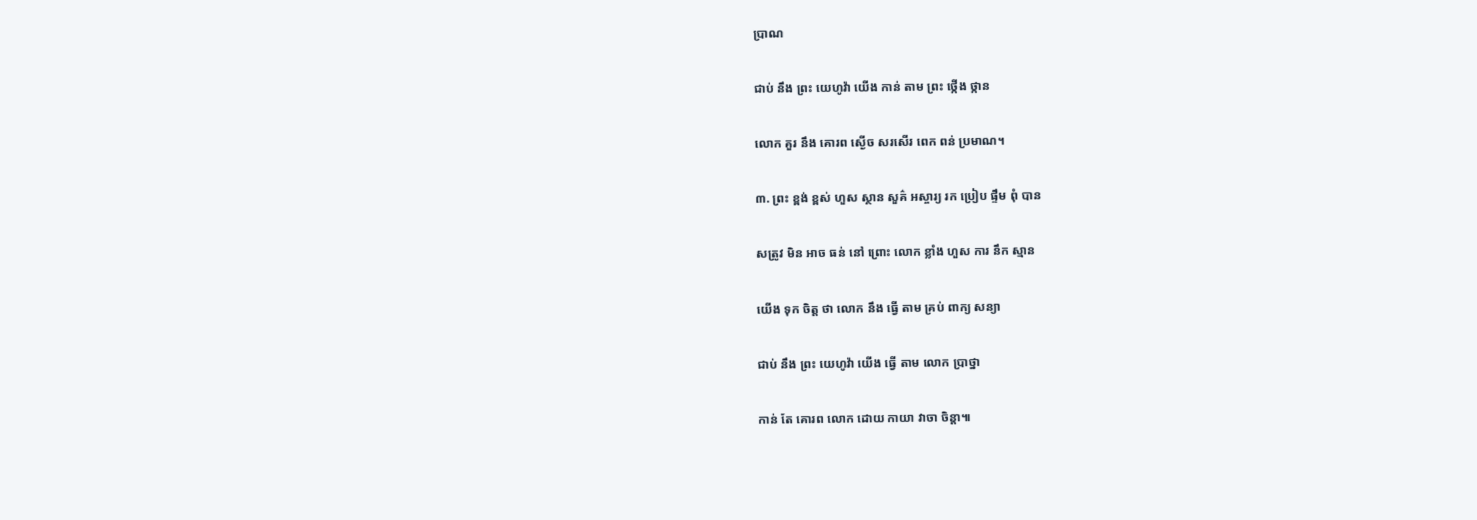ប្រាណ

ជាប់ នឹង ព្រះ យេហូវ៉ា យើង កាន់ តាម ព្រះ ថ្កើង ថ្កាន

លោក គួរ នឹង គោរព ស្ងើច សរសើរ ពេក ពន់ ប្រមាណ។

៣. ព្រះ ខ្ពង់ ខ្ពស់ ហួស ស្ថាន សួគ៌ អស្ចារ្យ រក ប្រៀប ផ្ទឹម ពុំ បាន

សត្រូវ មិន អាច ធន់ នៅ ព្រោះ លោក ខ្លាំង ហួស ការ នឹក ស្មាន

យើង ទុក ចិត្ត ថា លោក នឹង ធ្វើ តាម គ្រប់ ពាក្យ សន្យា

ជាប់ នឹង ព្រះ យេហូវ៉ា យើង ធ្វើ តាម លោក ប្រាថ្នា

កាន់ តែ គោរព លោក ដោយ កាយា វាចា ចិន្ដា៕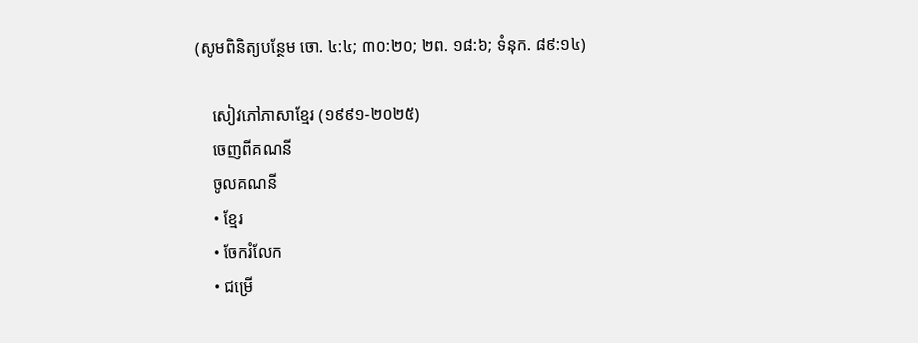(សូមពិនិត្យបន្ថែម ចោ. ៤:៤; ៣០:២០; ២ព. ១៨:៦; ទំនុក. ៨៩:១៤)

    សៀវភៅភាសាខ្មែរ (១៩៩១-២០២៥)
    ចេញពីគណនី
    ចូលគណនី
    • ខ្មែរ
    • ចែករំលែក
    • ជម្រើ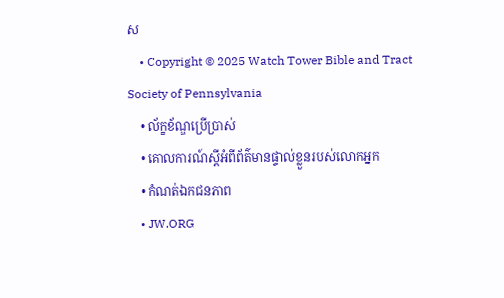ស
    • Copyright © 2025 Watch Tower Bible and Tract Society of Pennsylvania
    • ល័ក្ខខ័ណ្ឌប្រើប្រាស់
    • គោលការណ៍ស្ដីអំពីព័ត៌មានផ្ទាល់ខ្លួនរបស់លោកអ្នក
    • កំណត់ឯកជនភាព
    • JW.ORG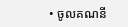• ចូលគណនី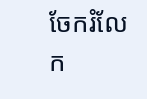ចែករំលែក